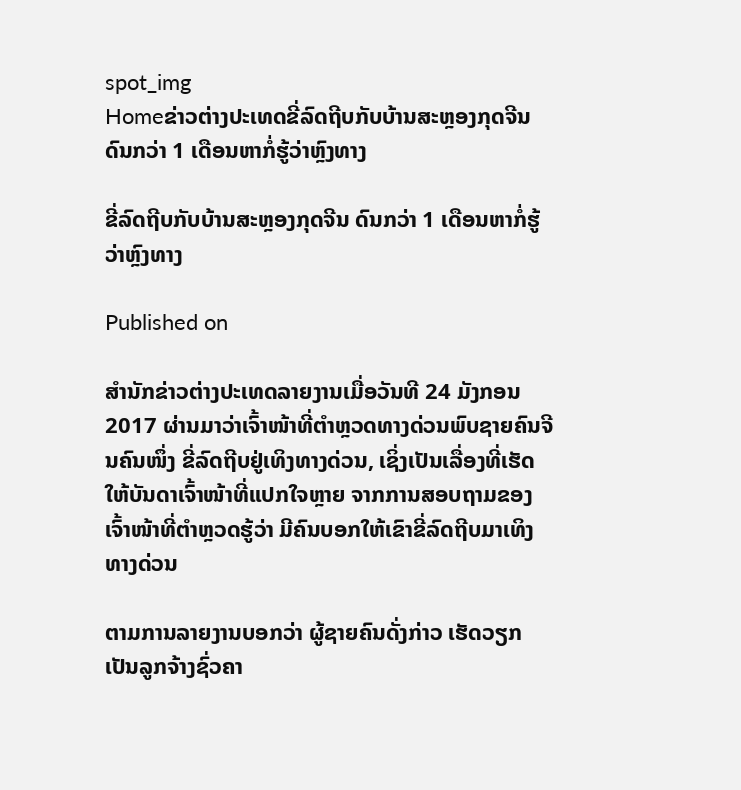spot_img
Homeຂ່າວຕ່າງປະເທດຂີ່ລົດຖີບກັບບ້ານສະຫຼອງກຸດຈີນ ດົນກວ່າ 1 ເດືອນຫາກໍ່ຮູ້ວ່າຫຼົງທາງ

ຂີ່ລົດຖີບກັບບ້ານສະຫຼອງກຸດຈີນ ດົນກວ່າ 1 ເດືອນຫາກໍ່ຮູ້ວ່າຫຼົງທາງ

Published on

ສຳນັກຂ່າວຕ່າງປະເທດລາຍງານເມື່ອວັນທີ 24 ມັງກອນ 2017 ຜ່ານມາວ່າເຈົ້າໜ້າທີ່ຕຳຫຼວດທາງດ່ວນພົບຊາຍຄົນຈີນຄົນໜຶ່ງ ຂີ່ລົດຖີບຢູ່ເທິງທາງດ່ວນ, ເຊິ່ງເປັນເລື່ອງທີ່ເຮັດໃຫ້ບັນດາເຈົ້າໜ້າທີ່ແປກໃຈຫຼາຍ ຈາກການສອບຖາມຂອງເຈົ້າໜ້າທີ່ຕຳຫຼວດຮູ້ວ່າ ມີຄົນບອກໃຫ້ເຂົາຂີ່ລົດຖີບມາເທິງທາງດ່ວນ

ຕາມການລາຍງານບອກວ່າ ຜູ້ຊາຍຄົນດັ່ງກ່າວ ເຮັດວຽກເປັນລູກຈ້າງຊົ່ວຄາ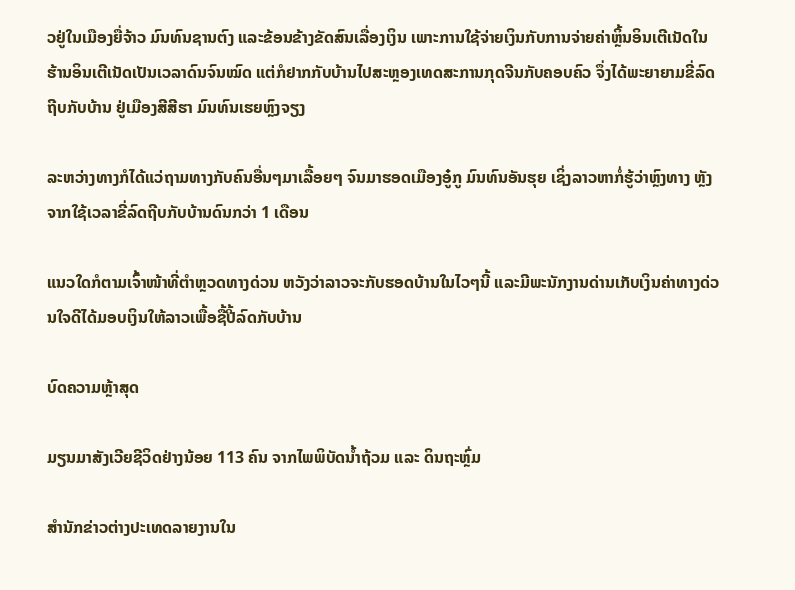ວຢູ່ໃນເມືອງຍື່ຈ້າວ ມົນທົນຊານຕົງ ແລະຂ້ອນຂ້າງຂັດສົນເລື່ອງເງິນ ເພາະການໃຊ້ຈ່າຍເງິນກັບການຈ່າຍຄ່າຫຼິ້ນອິນເຕີເນັດໃນຮ້ານອິນເຕີເນັດເປັນເວລາດົນຈົນໝົດ ແຕ່ກໍຢາກກັບບ້ານໄປສະຫຼອງເທດສະການກຸດຈີນກັບຄອບຄົວ ຈຶ່ງໄດ້ພະຍາຍາມຂີ່ລົດຖີບກັບບ້ານ ຢູ່ເມືອງສີສີຮາ ມົນທົນເຮຍຫຼົງຈຽງ

ລະຫວ່າງທາງກໍໄດ້ແວ່ຖາມທາງກັບຄົນອື່ນໆມາເລື້ອຍໆ ຈົນມາຮອດເມືອງອູ໋ກູ ມົນທົນອັນຮຸຍ ເຊິ່ງລາວຫາກໍ່ຮູ້ວ່າຫຼົງທາງ ຫຼັງຈາກໃຊ້ເວລາຂີ່ລົດຖີບກັບບ້ານດົນກວ່າ 1 ເດືອນ

ແນວໃດກໍຕາມເຈົ້າໜ້າທີ່ຕຳຫຼວດທາງດ່ວນ ຫວັງວ່າລາວຈະກັບຮອດບ້ານໃນໄວໆນີ້ ແລະມີພະນັກງານດ່ານເກັບເງິນຄ່າທາງດ່ວນໃຈດີໄດ້ມອບເງິນໃຫ້ລາວເພື້ອຊື້ປີ້ລົດກັບບ້ານ

ບົດຄວາມຫຼ້າສຸດ

ມຽນມາສັງເວີຍຊີວິດຢ່າງນ້ອຍ 113 ຄົນ ຈາກໄພພິບັດນ້ຳຖ້ວມ ແລະ ດິນຖະຫຼົ່ມ

ສຳນັກຂ່າວຕ່າງປະເທດລາຍງານໃນ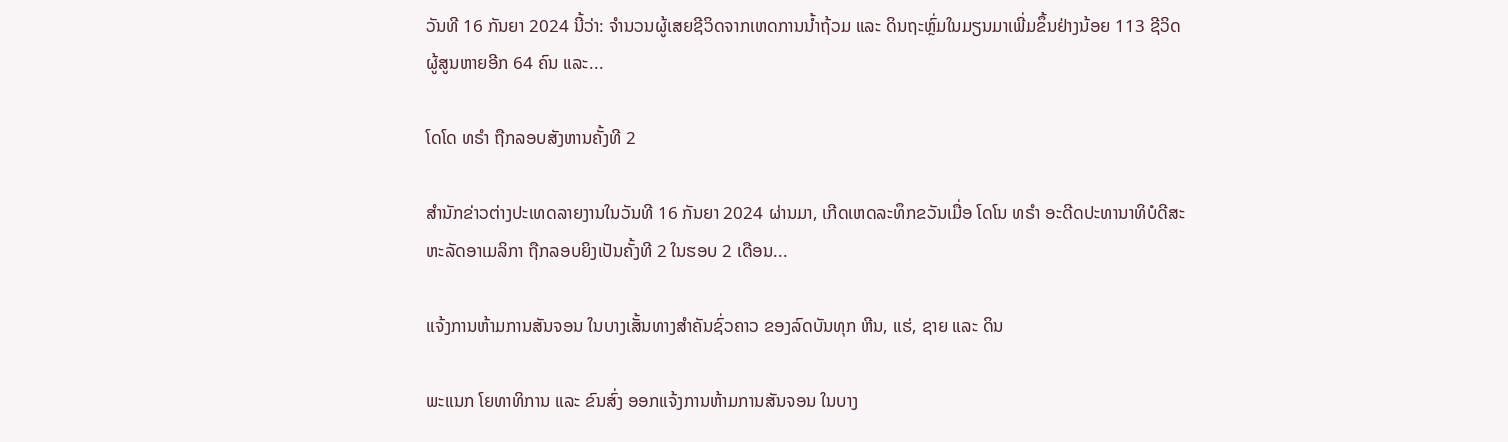ວັນທີ 16 ກັນຍາ 2024 ນີ້ວ່າ: ຈຳນວນຜູ້ເສຍຊີວິດຈາກເຫດການນ້ຳຖ້ວມ ແລະ ດິນຖະຫຼົ່ມໃນມຽນມາເພີ່ມຂຶ້ນຢ່າງນ້ອຍ 113 ຊີວິດ ຜູ້ສູນຫາຍອີກ 64 ຄົນ ແລະ...

ໂດໂດ ທຣຳ ຖືກລອບສັງຫານຄັ້ງທີ 2

ສຳນັກຂ່າວຕ່າງປະເທດລາຍງານໃນວັນທີ 16 ກັນຍາ 2024 ຜ່ານມາ, ເກີດເຫດລະທຶກຂວັນເມື່ອ ໂດໂນ ທຣຳ ອະດີດປະທານາທິບໍດີສະຫະລັດອາເມລິກາ ຖືກລອບຍິງເປັນຄັ້ງທີ 2 ໃນຮອບ 2 ເດືອນ...

ແຈ້ງການຫ້າມການສັນຈອນ ໃນບາງເສັ້ນທາງສໍາຄັນຊົ່ວຄາວ ຂອງລົດບັນທຸກ ຫີນ, ແຮ່, ຊາຍ ແລະ ດິນ

ພະແນກ ໂຍທາທິການ ແລະ ຂົນສົ່ງ ອອກແຈ້ງການຫ້າມການສັນຈອນ ໃນບາງ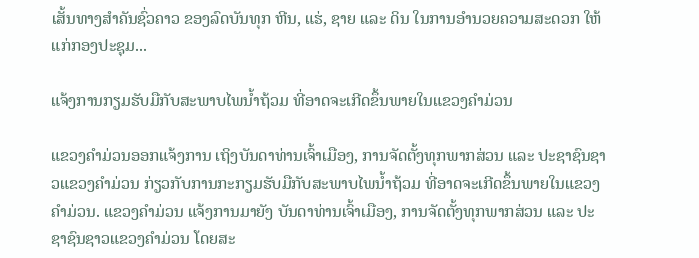ເສັ້ນທາງສໍາຄັນຊົ່ວຄາວ ຂອງລົດບັນທຸກ ຫີນ, ແຮ່, ຊາຍ ແລະ ດິນ ໃນການອໍານວຍຄວາມສະດວກ ໃຫ້ແກ່ກອງປະຊຸມ...

ແຈ້ງການກຽມຮັບມືກັບສະພາບໄພນໍ້າຖ້ວມ ທີ່ອາດຈະເກີດຂຶ້ນພາຍໃນແຂວງຄໍາມ່ວນ

ແຂວງຄຳມ່ວນອອກແຈ້ງການ ເຖິງບັນດາທ່ານເຈົ້າເມືອງ, ການຈັດຕັ້ງທຸກພາກສ່ວນ ແລະ ປະຊາຊົນຊາວແຂວງຄໍາມ່ວນ ກ່ຽວກັບການກະກຽມຮັບມືກັບສະພາບໄພນໍ້າຖ້ວມ ທີ່ອາດຈະເກີດຂຶ້ນພາຍໃນແຂວງຄໍາມ່ວນ. ແຂວງຄໍາມ່ວນ ແຈ້ງການມາຍັງ ບັນດາທ່ານເຈົ້າເມືອງ, ການຈັດຕັ້ງທຸກພາກສ່ວນ ແລະ ປະຊາຊົນຊາວແຂວງຄໍາມ່ວນ ໂດຍສະ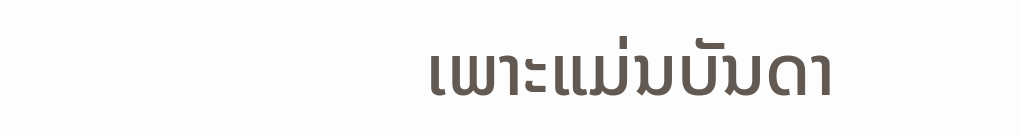ເພາະແມ່ນບັນດາ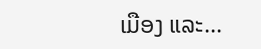ເມືອງ ແລະ...